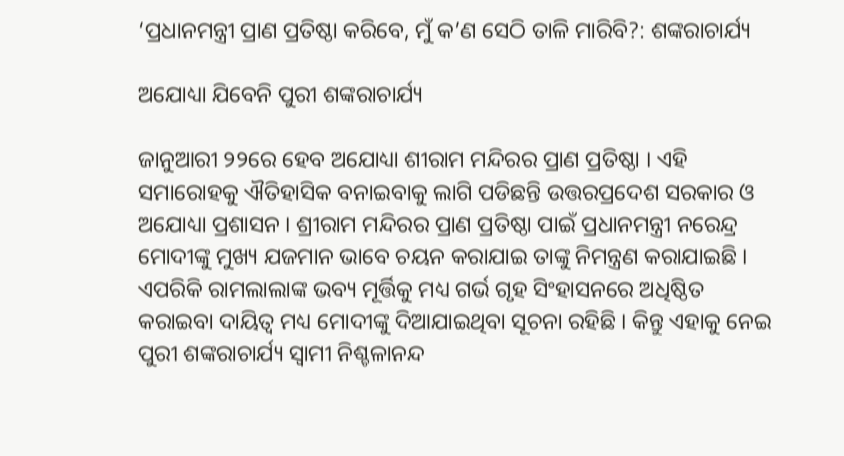‘ପ୍ରଧାନମନ୍ତ୍ରୀ ପ୍ରାଣ ପ୍ରତିଷ୍ଠା କରିବେ, ମୁଁ କ’ଣ ସେଠି ତାଳି ମାରିବି?: ଶଙ୍କରାଚାର୍ଯ୍ୟ

ଅଯୋଧ୍ୟା ଯିବେନି ପୁରୀ ଶଙ୍କରାଚାର୍ଯ୍ୟ

ଜାନୁଆରୀ ୨୨ରେ ହେବ ଅଯୋଧ୍ୟା ଶୀରାମ ମନ୍ଦିରର ପ୍ରାଣ ପ୍ରତିଷ୍ଠା । ଏହି ସମାରୋହକୁ ଐତିହାସିକ ବନାଇବାକୁ ଲାଗି ପଡିଛନ୍ତି ଉତ୍ତରପ୍ରଦେଶ ସରକାର ଓ ଅଯୋଧ୍ୟା ପ୍ରଶାସନ । ଶ୍ରୀରାମ ମନ୍ଦିରର ପ୍ରାଣ ପ୍ରତିଷ୍ଠା ପାଇଁ ପ୍ରଧାନମନ୍ତ୍ରୀ ନରେନ୍ଦ୍ର ମୋଦୀଙ୍କୁ ମୁଖ୍ୟ ଯଜମାନ ଭାବେ ଚୟନ କରାଯାଇ ତାଙ୍କୁ ନିମନ୍ତ୍ରଣ କରାଯାଇଛି । ଏପରିକି ରାମଲାଲାଙ୍କ ଭବ୍ୟ ମୂର୍ତ୍ତିକୁ ମଧ୍ୟ ଗର୍ଭ ଗୃହ ସିଂହାସନରେ ଅଧିଷ୍ଠିତ କରାଇବା ଦାୟିତ୍ୱ ମଧ୍ୟ ମୋଦୀଙ୍କୁ ଦିଆଯାଇଥିବା ସୂଚନା ରହିଛି । କିନ୍ତୁ ଏହାକୁ ନେଇ ପୁରୀ ଶଙ୍କରାଚାର୍ଯ୍ୟ ସ୍ୱାମୀ ନିଶ୍ଚଳାନନ୍ଦ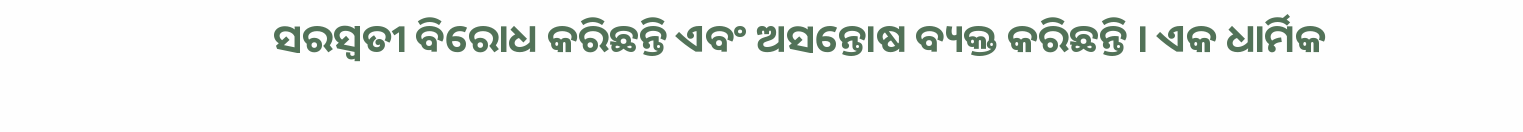ସରସ୍ୱତୀ ବିରୋଧ କରିଛନ୍ତି ଏବଂ ଅସନ୍ତୋଷ ବ୍ୟକ୍ତ କରିଛନ୍ତି । ଏକ ଧାର୍ମିକ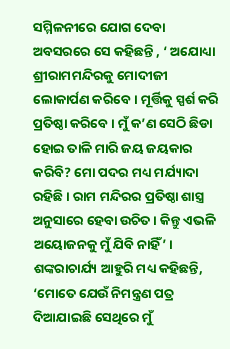ସମ୍ମିଳନୀରେ ଯୋଗ ଦେବା ଅବସରରେ ସେ କହିଛନ୍ତି , ‘ ଅଯୋଧ୍ୟା ଶ୍ରୀରାମମନ୍ଦିରକୁ ମୋଦୀଜୀ ଲୋକାର୍ପଣ କରିବେ । ମୂର୍ତ୍ତିକୁ ସ୍ପର୍ଶ କରି ପ୍ରତିଷ୍ଠା କରିବେ । ମୁଁ କ’ଣ ସେଠି ଛିଡା ହୋଇ ତାଳି ମାରି ଜୟ ଜୟକାର କରିବି? ମୋ ପଦର ମଧ୍ୟ ମର୍ଯ୍ୟାଦା ରହିଛି । ରାମ ମନ୍ଦିରର ପ୍ରତିଷ୍ଠା ଶାସ୍ତ୍ର ଅନୁସାରେ ହେବା ଉଚିତ । କିନ୍ତୁ ଏଭଳି ଅୟୋଜନକୁ ମୁଁ ଯିବି ନାହିଁ’ । ଶଙ୍କରାଚାର୍ଯ୍ୟ ଆହୁରି ମଧ୍ୟ କହିଛନ୍ତି, ‘ମୋତେ ଯେଉଁ ନିମନ୍ତ୍ରଣ ପତ୍ର ଦିଆଯାଇଛି ସେଥିରେ ମୁଁ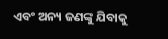ଏବଂ ଅନ୍ୟ ଜଣଙ୍କୁ ଯିବାକୁ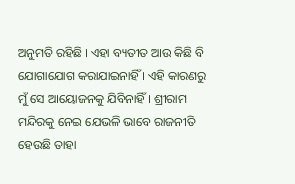ଅନୁମତି ରହିଛି । ଏହା ବ୍ୟତୀତ ଆଉ କିଛି ବି ଯୋଗାଯୋଗ କରାଯାଇନାହିଁ । ଏହି କାରଣରୁ ମୁଁ ସେ ଆୟୋଜନକୁ ଯିବିନାହିଁ । ଶ୍ରୀରାମ ମନ୍ଦିରକୁ ନେଇ ଯେଭଳି ଭାବେ ରାଜନୀତି ହେଉଛି ତାହା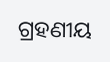ଗ୍ରହଣୀୟ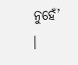ନୁହେଁ’ ।